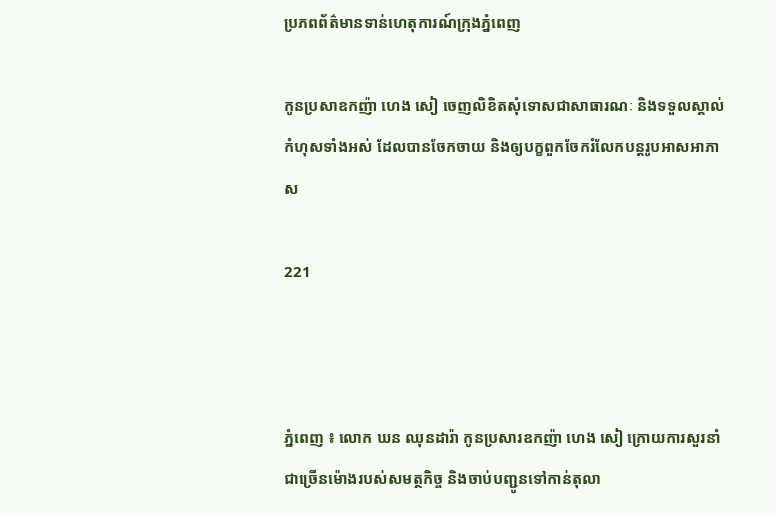ប្រភពព័ត៌មានទាន់ហេតុការណ៍ក្រុងភ្នំពេញ

កូនប្រសាឧកញ៉ា ហេង សៀ ចេញលិខិតសុំទោសជាសាធារណៈ និងទទួលស្គាល់កំហុសទាំងអស់ ដែលបានចែកចាយ និងឲ្យបក្ខពួកចែករំលែកបន្តរូបអាសអាភាស

221



ភ្នំពេញ ៖ លោក ឃន ឈុនដារ៉ា កូនប្រសារឧកញ៉ា ហេង សៀ ក្រោយការសួរនាំជាច្រើនម៉ោងរបស់សមត្ថកិច្ច និងចាប់បញ្ជូនទៅកាន់តុលា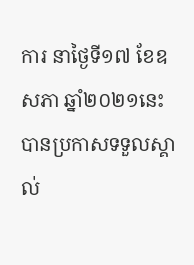ការ នាថ្ងៃទី១៧ ខែឧសភា ឆ្នាំ២០២១នេះ បានប្រកាសទទួលស្គាល់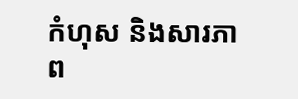កំហុស និងសារភាព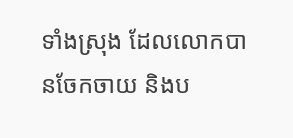ទាំងស្រុង ដែលលោកបានចែកចាយ និងប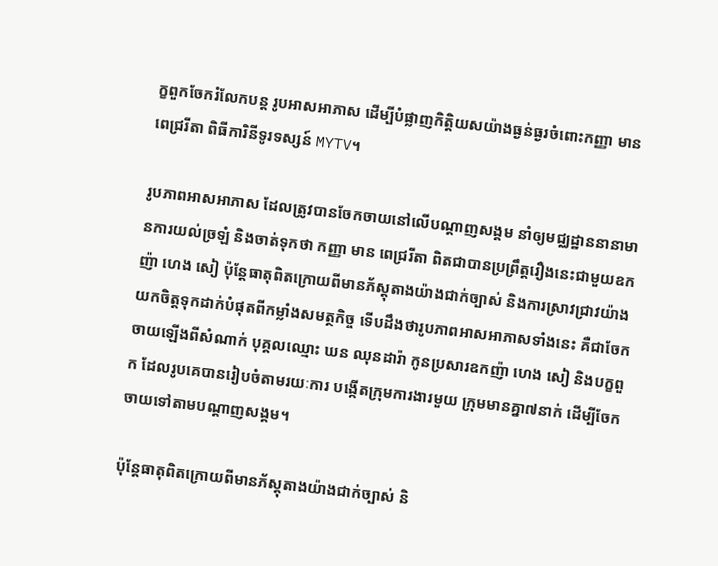ក្ខពួកចែករំលែកបន្ត រូបអាសអាភាស ដើម្បីបំផ្លាញកិត្តិយសយ៉ាងធ្ងន់ធ្ងរចំពោះកញ្ញា មាន ពេជ្ររីតា ពិធីការិនីទូរទស្សន៍ MYTV។

រូបភាពអាសអាភាស ដែលត្រូវបានចែកចាយនៅលើបណ្ដាញសង្គម នាំឲ្យមជ្ឈដ្ឋាននានាមានការយល់ច្រឡំ និងចាត់ទុកថា កញ្ញា មាន ពេជ្ររីតា ពិតជាបានប្រព្រឹត្តរឿងនេះជាមួយឧកញ៉ា ហេង សៀ ប៉ុន្ដែធាតុពិតក្រោយពីមានភ័ស្ដុតាងយ៉ាងជាក់ច្បាស់ និងការស្រាវជ្រាវយ៉ាងយកចិត្តទុកដាក់បំផុតពីកម្លាំងសមត្ថកិច្ច ទើបដឹងថារូបភាពអាសអាភាសទាំងនេះ គឺជាចែកចាយឡើងពីសំណាក់ បុគ្គលឈ្មោះ ឃន ឈុនដារ៉ា កូនប្រសារឧកញ៉ា ហេង សៀ និងបក្ខពួក ដែលរូបគេបានរៀបចំតាមរយៈការ បង្កើតក្រុមការងារមួយ ក្រុមមានគ្នា៧នាក់ ដើម្បីចែកចាយទៅតាមបណ្ដាញសង្គម។

ប៉ុន្ដែធាតុពិតក្រោយពីមានភ័ស្ដុតាងយ៉ាងជាក់ច្បាស់ និ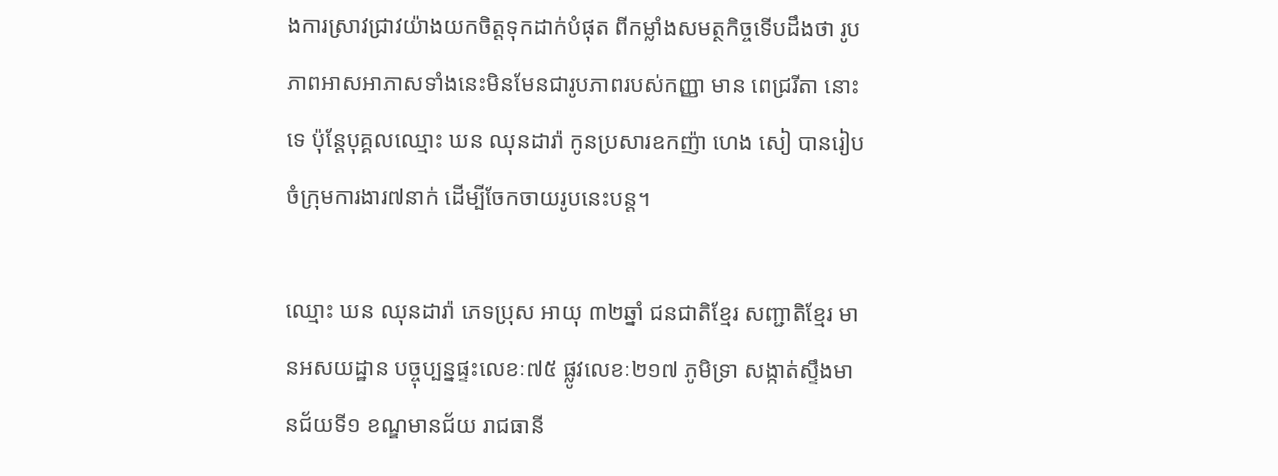ងការស្រាវជ្រាវយ៉ាងយកចិត្តទុកដាក់បំផុត ពីកម្លាំងសមត្ថកិច្ចទើបដឹងថា រូបភាពអាសអាភាសទាំងនេះមិនមែនជារូបភាពរបស់កញ្ញា មាន ពេជ្ររីតា នោះទេ ប៉ុន្ដែបុគ្គលឈ្មោះ ឃន ឈុនដារ៉ា កូនប្រសារឧកញ៉ា ហេង សៀ បានរៀបចំក្រុមការងារ៧នាក់ ដើម្បីចែកចាយរូបនេះបន្ដ។

ឈ្មោះ ឃន ឈុនដារ៉ា ភេទប្រុស អាយុ ៣២ឆ្នាំ ជនជាតិខ្មែរ សញ្ជាតិខ្មែរ មានអសយដ្ឋាន បច្ចុប្បន្នផ្ទះលេខៈ៧៥ ផ្លូវលេខៈ២១៧ ភូមិទ្រា សង្កាត់ស្ទឹងមានជ័យទី១ ខណ្ឌមានជ័យ រាជធានី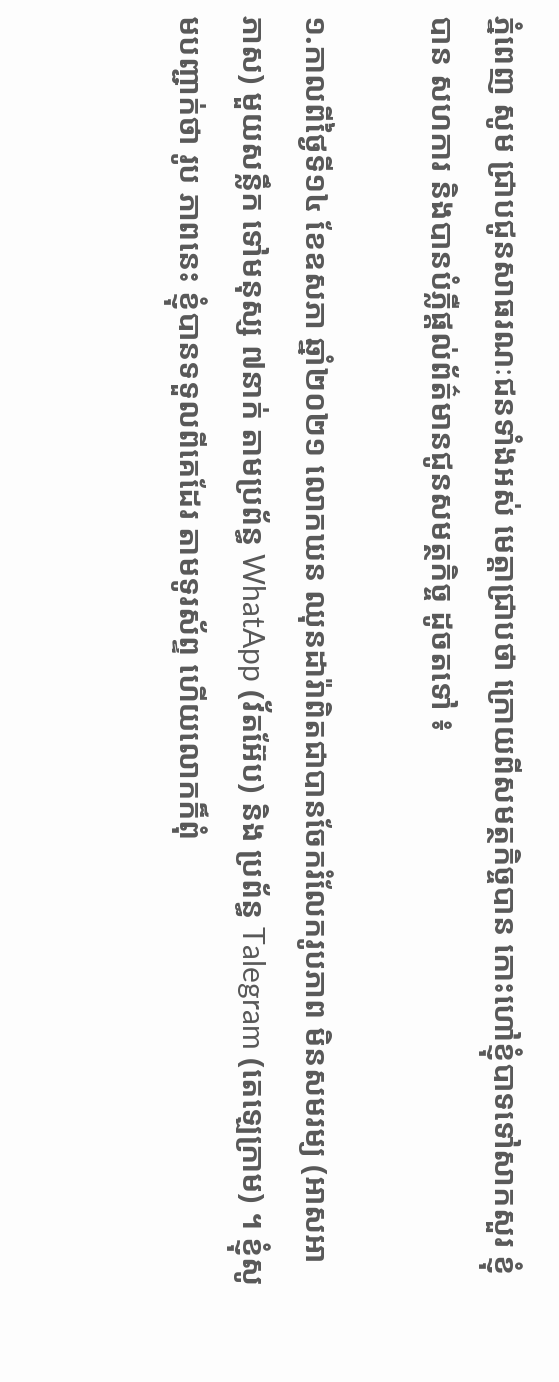ភ្នំពេញ សូម ជ្រាបជូនសាធរណៈជនទាំងអស់ មេត្តាជ្រាបថា ក្រោយពីសមត្ថកិច្ចបាន កោះហៅខ្ញុំបាទទៅសាកសួរ ខ្ញុំបាន សហការ និងបានបំភ្លឺផ្តល់ព័ត៌មានជូនសមត្ថកិច្ច ដូចតទៅ ៖

១.កាលពីថ្ងៃទី១៤ ខែឧសភា ឆ្នាំ២០២១ លោកឃន ឈុនដារ៉ាពិតជាបានចែករំលែករូបភាព មិនសមរម្យ (អាសអាភាស) មួយសន្លឹក ទៅមនុស្ស ៧នាក់ តាមប្រព័ន្ធ WhatApp (វ័តអ៊ែប) និង ប្រព័ន្ធ Talegram (តេឡេក្រាម) ។ ខ្ញុំសូមបញ្ជាក់ថា រូប ភាពនេះ ខ្ញុំបានទទួលពីគេដែរ តាមទូរស័ព្ទ ហើយលោកក៏ពុំ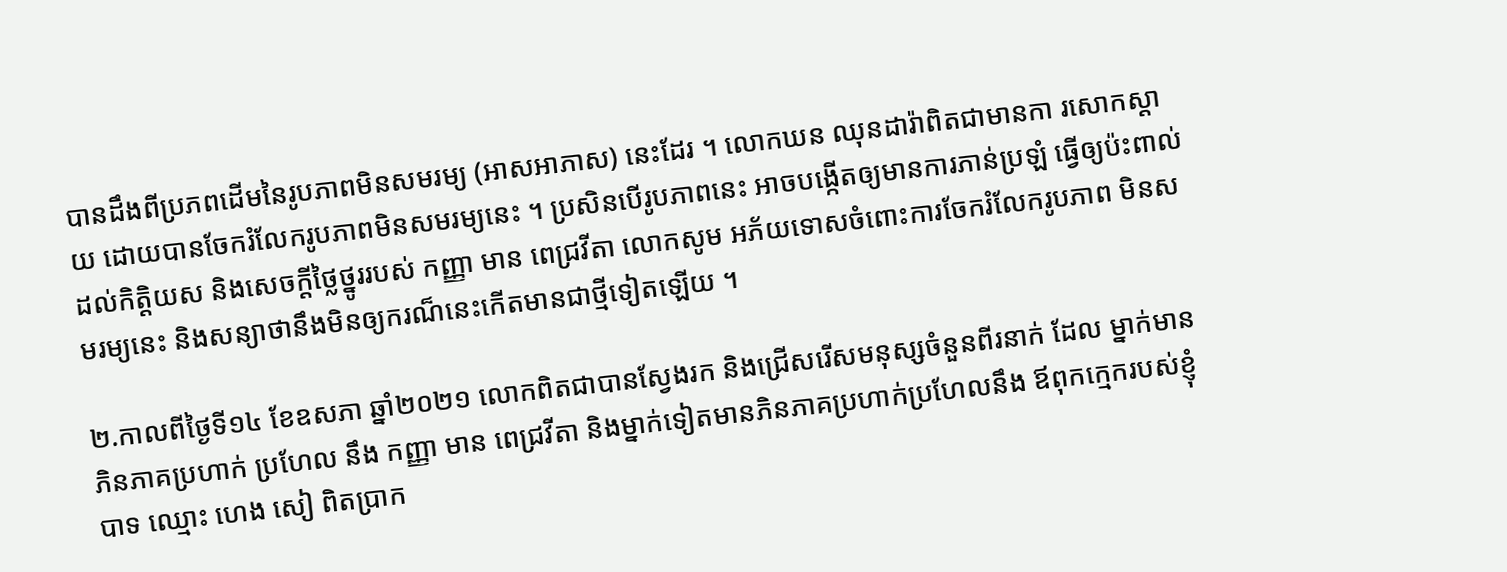បានដឹងពីប្រភពដើមនៃរូបភាពមិនសមរម្យ (អាសអាភាស) នេះដែរ ។ លោកឃន ឈុនដារ៉ាពិតជាមានកា រសោកស្តាយ ដោយបានចែករំលែករូបភាពមិនសមរម្យនេះ ។ ប្រសិនបើរូបភាពនេះ អាចបង្កើតឲ្យមានការភាន់ប្រឡំ ធ្វើឲ្យប៉ះពាល់ ដល់កិត្តិយស និងសេចក្តីថ្លៃថ្នូររបស់ កញ្ញា មាន ពេជ្រវីតា លោកសូម អភ័យទោសចំពោះការចែករំលែករូបភាព មិនសមរម្យនេះ និងសន្យាថានឹងមិនឲ្យករណ៏នេះកើតមានជាថ្មីទៀតឡើយ ។

២.កាលពីថ្ងៃទី១៤ ខែឧសភា ឆ្នាំ២០២១ លោកពិតជាបានស្វែងរក និងជ្រើសរើសមនុស្សចំនួនពីរនាក់ ដែល ម្នាក់មានភិនភាគប្រហាក់ ប្រហែល នឹង កញ្ញា មាន ពេជ្រវីតា និងម្នាក់ទៀតមានភិនភាគប្រហាក់ប្រហែលនឹង ឪពុកក្មេករបស់ខ្ញុំបាទ ឈ្មោះ ហេង សៀ ពិតប្រាក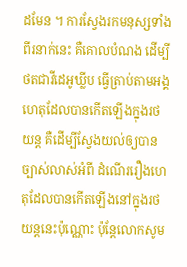ដមែន ។ ការស្វែងរកមនុស្សទាំងពីរនាក់នេះ គឺគោលបំណង ដើម្បីថតជាវីដេអូឃ្លីប ធ្វើត្រាប់តាមអង្គហេតុដែលបានកើតឡើងក្នុងរថយន្ត គឺដើម្បីស្វែងយល់ឲ្យបានច្បាស់លាស់អំពី ដំណើររឿងហេតុដែលបានកើតឡើងនៅក្នុងរថយន្តនេះប៉ុណ្ណោះ ប៉ុន្តែលោកសូម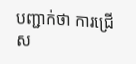បញ្ជាក់ថា ការជ្រើស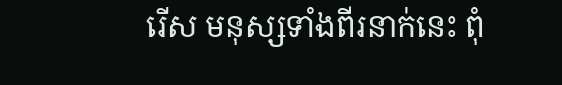រើស មនុស្សទាំងពីរនាក់នេះ ពុំ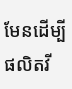មែនដើម្បីផលិតវី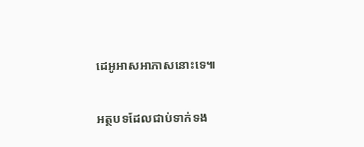ដេអូអាសអាភាសនោះទេ៕

អត្ថបទដែលជាប់ទាក់ទង